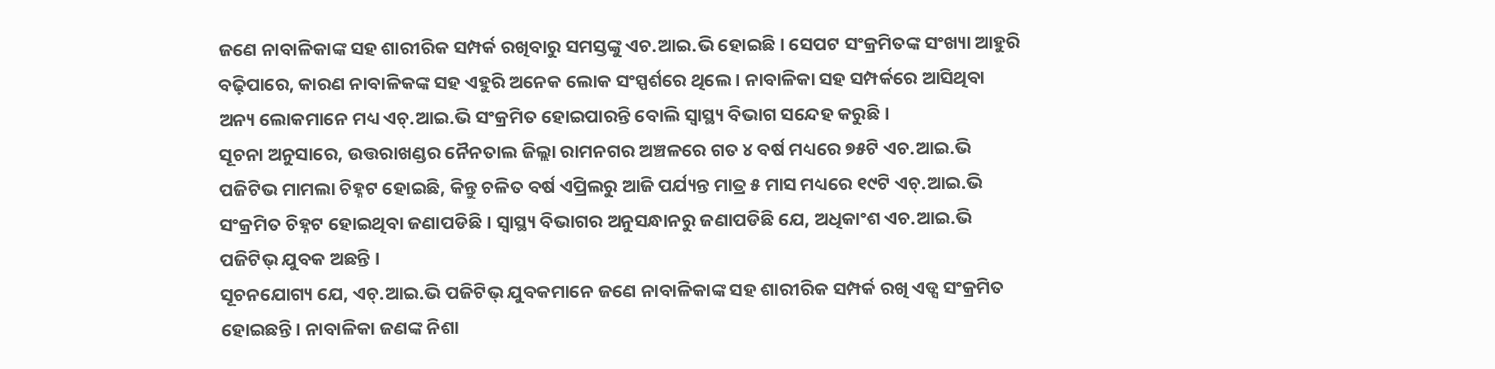ଜଣେ ନାବାଳିକାଙ୍କ ସହ ଶାରୀରିକ ସମ୍ପର୍କ ରଖିବାରୁ ସମସ୍ତଙ୍କୁ ଏଚ.ଆଇ.ଭି ହୋଇଛି। ସେପଟ ସଂକ୍ରମିତଙ୍କ ସଂଖ୍ୟା ଆହୁରି ବଢ଼ିପାରେ, କାରଣ ନାବାଳିକଙ୍କ ସହ ଏହୁରି ଅନେକ ଲୋକ ସଂସ୍ପର୍ଶରେ ଥିଲେ । ନାବାଳିକା ସହ ସମ୍ପର୍କରେ ଆସିଥିବା ଅନ୍ୟ ଲୋକମାନେ ମଧ୍ୟ ଏଚ୍.ଆଇ.ଭି ସଂକ୍ରମିତ ହୋଇପାରନ୍ତି ବୋଲି ସ୍ବାସ୍ଥ୍ୟ ବିଭାଗ ସନ୍ଦେହ କରୁଛି ।
ସୂଚନା ଅନୁସାରେ, ଉତ୍ତରାଖଣ୍ଡର ନୈନତାଲ ଜିଲ୍ଲା ରାମନଗର ଅଞ୍ଚଳରେ ଗତ ୪ ବର୍ଷ ମଧ୍ୟରେ ୭୫ଟି ଏଚ.ଆଇ.ଭି ପଜିଟିଭ ମାମଲା ଚିହ୍ନଟ ହୋଇଛି, କିନ୍ତୁ ଚଳିତ ବର୍ଷ ଏପ୍ରିଲରୁ ଆଜି ପର୍ଯ୍ୟନ୍ତ ମାତ୍ର ୫ ମାସ ମଧ୍ୟରେ ୧୯ଟି ଏଚ୍.ଆଇ.ଭି ସଂକ୍ରମିତ ଚିହ୍ନଟ ହୋଇଥିବା ଜଣାପଡିଛି । ସ୍ୱାସ୍ଥ୍ୟ ବିଭାଗର ଅନୁସନ୍ଧାନରୁ ଜଣାପଡିଛି ଯେ, ଅଧିକାଂଶ ଏଚ.ଆଇ.ଭି ପଜିଟିଭ୍ ଯୁବକ ଅଛନ୍ତି ।
ସୂଚନଯୋଗ୍ୟ ଯେ, ଏଚ୍.ଆଇ.ଭି ପଜିଟିଭ୍ ଯୁବକମାନେ ଜଣେ ନାବାଳିକାଙ୍କ ସହ ଶାରୀରିକ ସମ୍ପର୍କ ରଖି ଏଡ୍ସ ସଂକ୍ରମିତ ହୋଇଛନ୍ତି। ନାବାଳିକା ଜଣଙ୍କ ନିଶା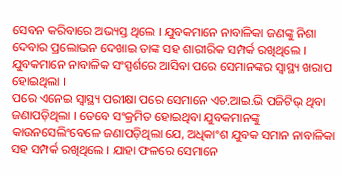ସେବନ କରିବାରେ ଅଭ୍ୟସ୍ତ ଥିଲେ । ଯୁବକମାନେ ନାବାଳିକା ଜଣଙ୍କୁ ନିଶା ଦେବାର ପ୍ରଲୋଭନ ଦେଖାଇ ତାଙ୍କ ସହ ଶାରୀରିକ ସମ୍ପର୍କ ରଖିଥିଲେ । ଯୁବକମାନେ ନାବାଳିକ ସଂସ୍ପର୍ଶରେ ଆସିବା ପରେ ସେମାନଙ୍କର ସ୍ୱାସ୍ଥ୍ୟ ଖରାପ ହୋଇଥିଲା ।
ପରେ ଏନେଇ ସ୍ବାସ୍ଥ୍ୟ ପରୀକ୍ଷା ପରେ ସେମାନେ ଏଚ.ଆଇ.ଭି ପଜିଟିଭ୍ ଥିବା ଜଣାପଡ଼ିଥିଲା । ତେବେ ସଂକ୍ରମିତ ହୋଇଥିବା ଯୁବକମାନଙ୍କୁ କାଉନସେଲିଂବେଳେ ଜଣାପଡ଼ିଥିଲା ଯେ, ଅଧିକାଂଶ ଯୁବକ ସମାନ ନାବାଳିକା ସହ ସମ୍ପର୍କ ରଖିଥିଲେ । ଯାହା ଫଳରେ ସେମାନେ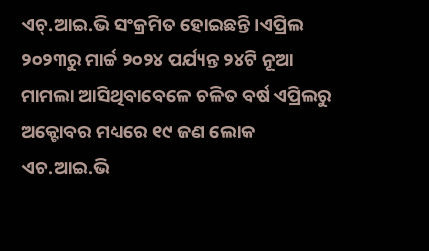ଏଚ୍.ଆଇ.ଭି ସଂକ୍ରମିତ ହୋଇଛନ୍ତି ।ଏପ୍ରିଲ ୨୦୨୩ରୁ ମାର୍ଚ୍ଚ ୨୦୨୪ ପର୍ଯ୍ୟନ୍ତ ୨୪ଟି ନୂଆ ମାମଲା ଆସିଥିବାବେଳେ ଚଳିତ ବର୍ଷ ଏପ୍ରିଲରୁ ଅକ୍ଟୋବର ମଧ୍ୟରେ ୧୯ ଜଣ ଲୋକ ଏଚ.ଆଇ.ଭି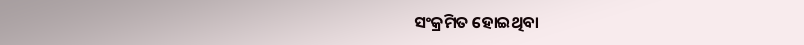ସଂକ୍ରମିତ ହୋଇଥିବା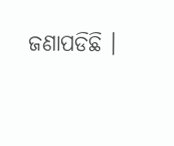ଜଣାପଡିଛି ।